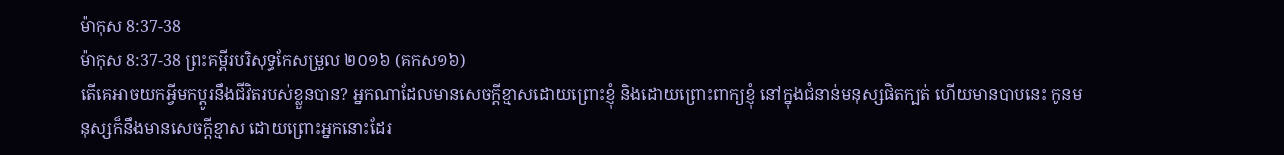ម៉ាកុស 8:37-38
ម៉ាកុស 8:37-38 ព្រះគម្ពីរបរិសុទ្ធកែសម្រួល ២០១៦ (គកស១៦)
តើគេអាចយកអ្វីមកប្ដូរនឹងជីវិតរបស់ខ្លួនបាន? អ្នកណាដែលមានសេចក្តីខ្មាសដោយព្រោះខ្ញុំ និងដោយព្រោះពាក្យខ្ញុំ នៅក្នុងជំនាន់មនុស្សផិតក្បត់ ហើយមានបាបនេះ កូនមនុស្សក៏នឹងមានសេចក្តីខ្មាស ដោយព្រោះអ្នកនោះដែរ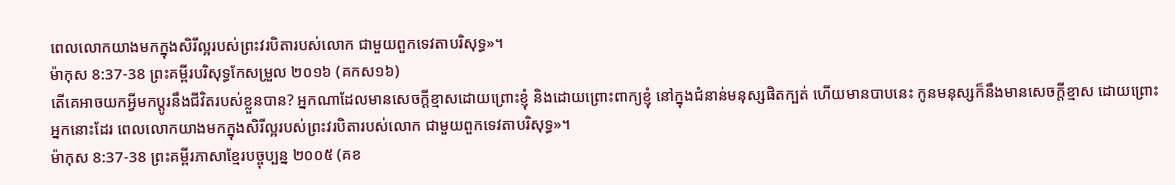ពេលលោកយាងមកក្នុងសិរីល្អរបស់ព្រះវរបិតារបស់លោក ជាមួយពួកទេវតាបរិសុទ្ធ»។
ម៉ាកុស 8:37-38 ព្រះគម្ពីរបរិសុទ្ធកែសម្រួល ២០១៦ (គកស១៦)
តើគេអាចយកអ្វីមកប្ដូរនឹងជីវិតរបស់ខ្លួនបាន? អ្នកណាដែលមានសេចក្តីខ្មាសដោយព្រោះខ្ញុំ និងដោយព្រោះពាក្យខ្ញុំ នៅក្នុងជំនាន់មនុស្សផិតក្បត់ ហើយមានបាបនេះ កូនមនុស្សក៏នឹងមានសេចក្តីខ្មាស ដោយព្រោះអ្នកនោះដែរ ពេលលោកយាងមកក្នុងសិរីល្អរបស់ព្រះវរបិតារបស់លោក ជាមួយពួកទេវតាបរិសុទ្ធ»។
ម៉ាកុស 8:37-38 ព្រះគម្ពីរភាសាខ្មែរបច្ចុប្បន្ន ២០០៥ (គខ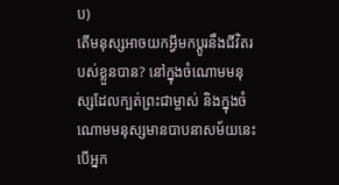ប)
តើមនុស្សអាចយកអ្វីមកប្ដូរនឹងជីវិតរបស់ខ្លួនបាន? នៅក្នុងចំណោមមនុស្សដែលក្បត់ព្រះជាម្ចាស់ និងក្នុងចំណោមមនុស្សមានបាបនាសម័យនេះ បើអ្នក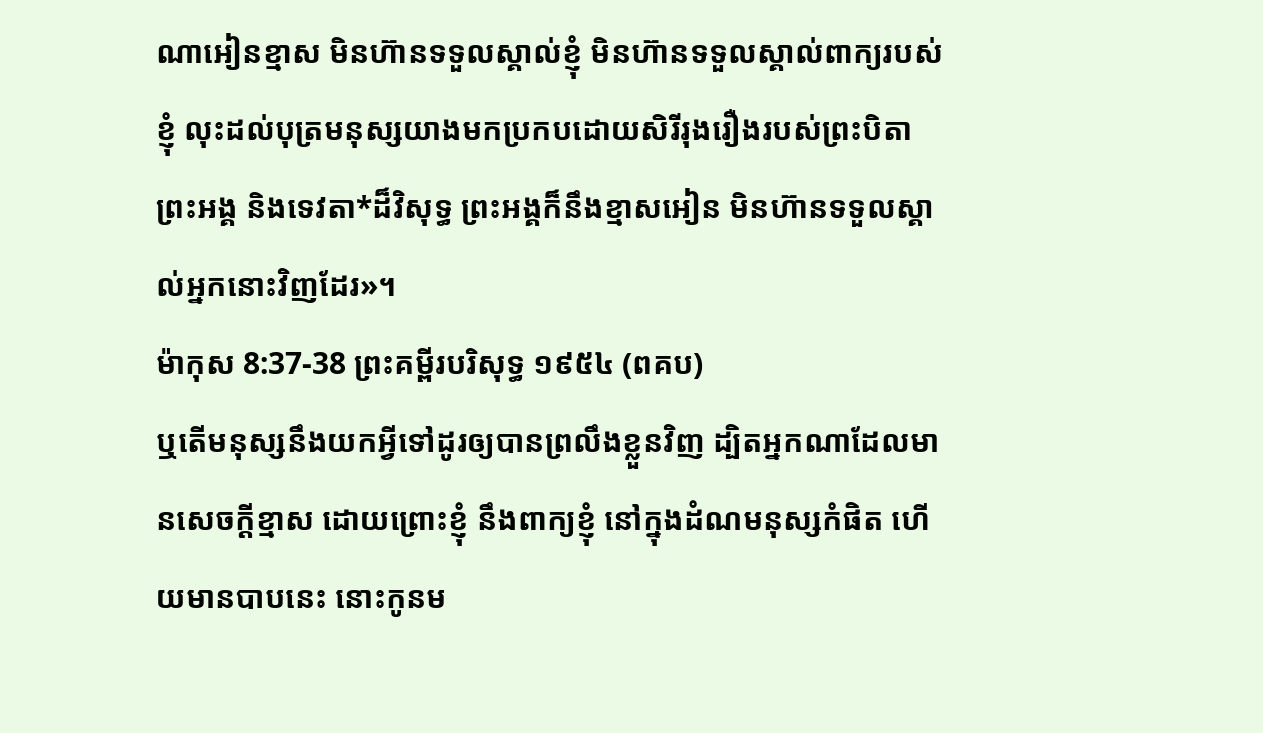ណាអៀនខ្មាស មិនហ៊ានទទួលស្គាល់ខ្ញុំ មិនហ៊ានទទួលស្គាល់ពាក្យរបស់ខ្ញុំ លុះដល់បុត្រមនុស្សយាងមកប្រកបដោយសិរីរុងរឿងរបស់ព្រះបិតាព្រះអង្គ និងទេវតា*ដ៏វិសុទ្ធ ព្រះអង្គក៏នឹងខ្មាសអៀន មិនហ៊ានទទួលស្គាល់អ្នកនោះវិញដែរ»។
ម៉ាកុស 8:37-38 ព្រះគម្ពីរបរិសុទ្ធ ១៩៥៤ (ពគប)
ឬតើមនុស្សនឹងយកអ្វីទៅដូរឲ្យបានព្រលឹងខ្លួនវិញ ដ្បិតអ្នកណាដែលមានសេចក្ដីខ្មាស ដោយព្រោះខ្ញុំ នឹងពាក្យខ្ញុំ នៅក្នុងដំណមនុស្សកំផិត ហើយមានបាបនេះ នោះកូនម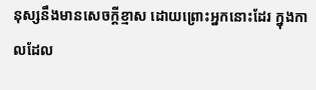នុស្សនឹងមានសេចក្ដីខ្មាស ដោយព្រោះអ្នកនោះដែរ ក្នុងកាលដែល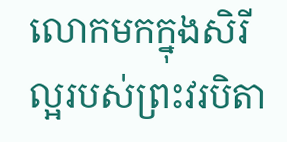លោកមកក្នុងសិរីល្អរបស់ព្រះវរបិតា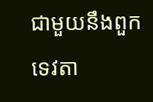ជាមួយនឹងពួកទេវតា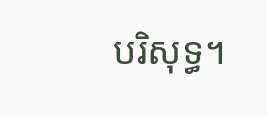បរិសុទ្ធ។